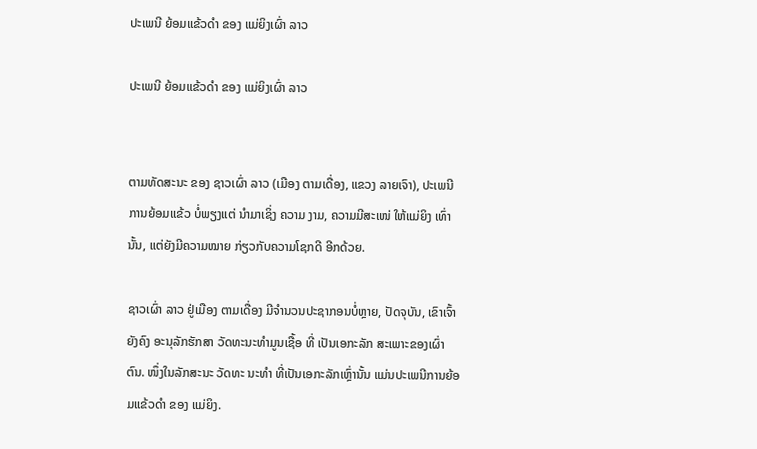ປະເພນີ ຍ້ອມແຂ້ວດຳ ຂອງ ແມ່ຍິງເຜົ່າ ລາວ

ປະເພນີ ຍ້ອມແຂ້ວດຳ ຂອງ ແມ່ຍິງເຜົ່າ ລາວ


ຕາມທັດສະນະ ຂອງ ຊາວເຜົ່າ ລາວ (ເມືອງ ຕາມເດື່ອງ, ແຂວງ ລາຍເຈົາ), ປະເພນີ ການຍ້ອມແຂ້ວ ບໍ່ພຽງແຕ່ ນຳມາເຊິ່ງ ຄວາມ ງາມ, ຄວາມມີສະເໜ່ ໃຫ້ແມ່ຍິງ ເທົ່ານັ້ນ, ແຕ່ຍັງມີຄວາມໝາຍ ກ່ຽວກັບຄວາມໂຊກດີ ອີກດ້ວຍ.

ຊາວເຜົ່າ ລາວ ຢູ່ເມືອງ ຕາມເດື່ອງ ມີຈຳນວນປະຊາກອນບໍ່ຫຼາຍ, ປັດຈຸບັນ, ເຂົາເຈົ້າຍັງຄົງ ອະນຸລັກຮັກສາ ວັດທະນະທຳມູນເຊື້ອ ທີ່ ເປັນເອກະລັກ ສະເພາະຂອງເຜົ່າຕົນ. ໜຶ່ງໃນລັກສະນະ ວັດທະ ນະທໍາ ທີ່ເປັນເອກະລັກເຫຼົ່ານັ້ນ ແມ່ນປະເພນີການຍ້ອມແຂ້ວດໍາ ຂອງ ແມ່ຍິງ.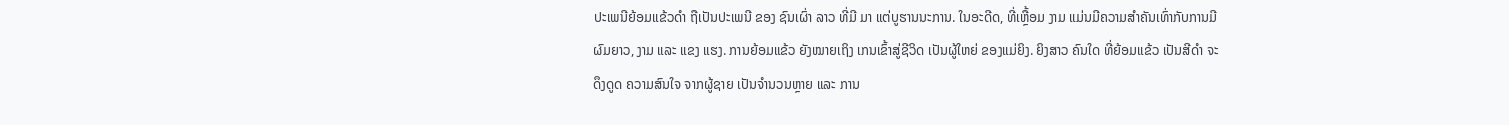ປະເພນີຍ້ອມແຂ້ວດຳ ຖືເປັນປະເພນີ ຂອງ ຊົນເຜົ່າ ລາວ ທີ່ມີ ມາ ແຕ່ບູຮານນະການ. ໃນອະດີດ, ທີ່ເຫຼື້ອມ ງາມ ແມ່ນມີຄວາມສໍາຄັນເທົ່າກັບການມີຜົມຍາວ, ງາມ ແລະ ແຂງ ແຮງ. ການຍ້ອມແຂ້ວ ຍັງໝາຍເຖິງ ເກນເຂົ້າສູ່ຊີວິດ ເປັນຜູ້ໃຫຍ່ ຂອງແມ່ຍິງ. ຍິງສາວ ຄົນໃດ ທີ່ຍ້ອມແຂ້ວ ເປັນສີດໍາ ຈະດຶງດູດ ຄວາມສົນໃຈ ຈາກຜູ້ຊາຍ ເປັນຈໍານວນຫຼາຍ ແລະ ການ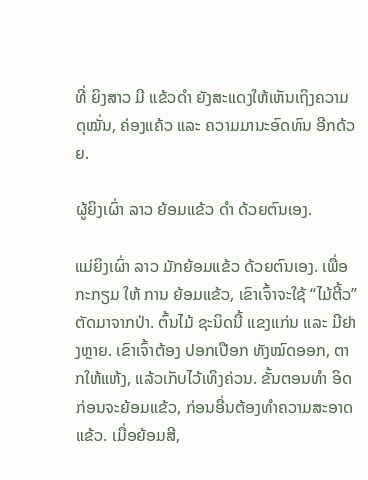ທີ່ ຍິງສາວ ມີ ແຂ້ວດໍາ ຍັງສະແດງໃຫ້ເຫັນເຖິງຄວາມດຸໝັ່ນ, ຄ່ອງແຄ້ວ ແລະ ຄວາມມານະອົດທົນ ອີກດ້ວຍ.

ຜູ້ຍິງເຜົ່າ ລາວ ຍ້ອມແຂ້ວ ດຳ ດ້ວຍຕົນເອງ.

ແມ່ຍິງເຜົ່າ ລາວ ມັກຍ້ອມແຂ້ວ ດ້ວຍຕົນເອງ. ເພື່ອກະກຽມ ໃຫ້ ການ ຍ້ອມແຂ້ວ, ເຂົາເຈົ້າຈະໃຊ້ “ໄມ້ຕີ້ວ” ຕັດມາຈາກປ່າ. ຕົ້ນໄມ້ ຊະນິດນີ້ ແຂງແກ່ນ ແລະ ມີຢາງຫຼາຍ. ເຂົາເຈົ້າຕ້ອງ ປອກເປືອກ ທັງໝົດອອກ, ຕາກໃຫ້ແຫ້ງ, ແລ້ວເກັບໄວ້ເທິງຄ່ວນ. ຂັ້ນຕອນທໍາ ອິດ ກ່ອນຈະຍ້ອມແຂ້ວ, ກ່ອນອື່ນຕ້ອງທຳຄວາມສະອາດແຂ້ວ. ເມື່ອຍ້ອມສີ,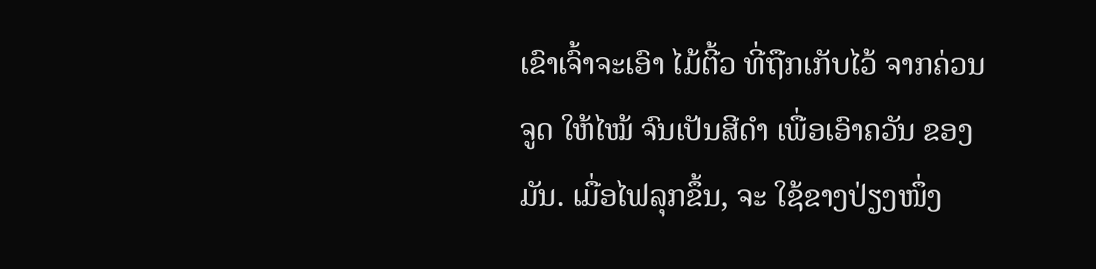ເຂົາເຈົ້າຈະເອົາ ໄມ້ຕີ້ວ ທີ່ຖືກເກັບໄວ້ ຈາກຄ່ວນ ຈູດ ໃຫ້ໄໝ້ ຈົນເປັນສີດຳ ເພື່ອເອົາຄວັນ ຂອງມັນ. ເມື່ອໄຟລຸກຂຶ້ນ, ຈະ ໃຊ້ຂາງປ່ຽງໜຶ່ງ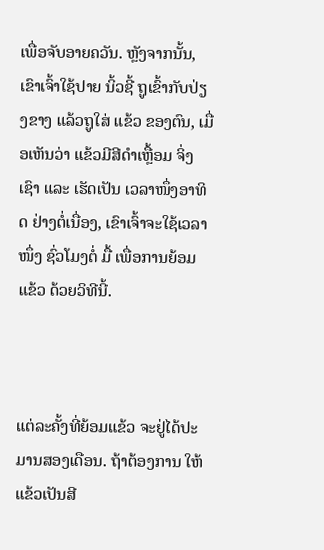ເພື່ອຈັບອາຍຄວັນ. ຫຼັງຈາກນັ້ນ, ເຂົາເຈົ້າໃຊ້ປາຍ ນິ້ວຊີ້ ຖູເຂົ້າກັບປ່ຽງຂາງ ແລ້ວຖູໃສ່ ແຂ້ວ ຂອງຕົນ, ເມື່ອເຫັນວ່າ ແຂ້ວມີສີດຳເຫຼື້ອມ ຈິ່ງເຊົາ ແລະ ເຮັດເປັນ ເວລາໜຶ່ງອາທິດ ຢ່າງຕໍ່ເນື່ອງ, ເຂົາເຈົ້າຈະໃຊ້ເວລາໜຶ່ງ ຊົ່ວໂມງຕໍ່ ມື້ ເພື່ອການຍ້ອມແຂ້ວ ດ້ວຍວິທີນີ້.



ແຕ່ລະຄັ້ງທີ່ຍ້ອມແຂ້ວ ຈະຢູ່ໄດ້ປະມານສອງເດືອນ. ຖ້າຕ້ອງການ ໃຫ້ແຂ້ວເປັນສີ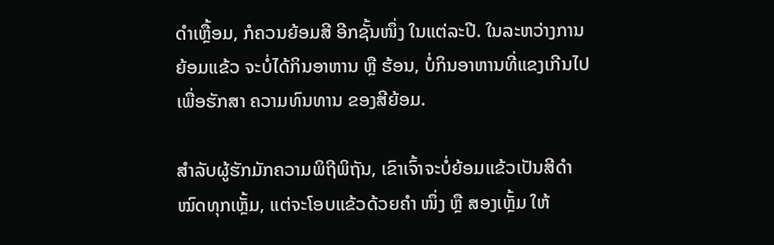ດໍາເຫຼື້ອມ, ກໍຄວນຍ້ອມສີ ອີກຊັ້ນໜຶ່ງ ໃນແຕ່ລະປີ. ໃນລະຫວ່າງການຍ້ອມແຂ້ວ ຈະບໍ່ໄດ້ກິນອາຫານ ຫຼື ຮ້ອນ, ບໍ່ກິນອາຫານທີ່ແຂງເກີນໄປ ເພື່ອຮັກສາ ຄວາມທົນທານ ຂອງສີຍ້ອມ.

ສຳລັບຜູ້ຮັກມັກຄວາມພິຖີພິຖັນ, ເຂົາເຈົ້າຈະບໍ່ຍ້ອມແຂ້ວເປັນສີດຳ ໝົດທຸກເຫຼັ້ມ, ແຕ່ຈະໂອບແຂ້ວດ້ວຍຄຳ ໜຶ່ງ ຫຼື ສອງເຫຼັ້ມ ໃຫ້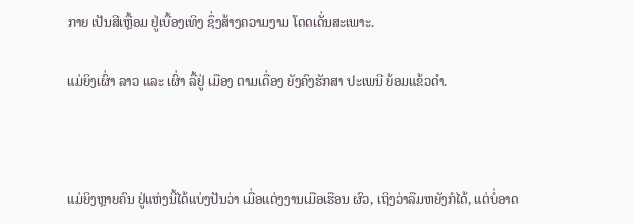ກາຍ ເປັນສີເຫຼື້ອມ ຢູ່ເບື້ອງເທິງ ຊຶ່ງສ້າງຄວາມງາມ ໂດດເດັ່ນສະເພາະ.

ແມ່ຍິງເຜົ່າ ລາວ ແລະ ເຜົ່າ ລື້ຢູ່ ເມືອງ ຕາມເດື່ອງ ຍັງຄົງຮັກສາ ປະເພນີ ຍ້ອມແຂ້ວດຳ.



ແມ່ຍິງຫຼາຍຄົນ ຢູ່ແຫ່ງນີ້ໄດ້ແບ່ງປັນວ່າ ເມື່ອແຕ່ງງານເມືອເຮືອນ ຜົວ, ເຖິງວ່າລືມຫຍັງກໍໄດ້, ແຕ່ບໍ່ອາດ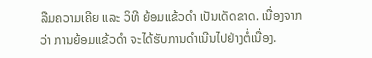ລືມຄວາມເຄີຍ ແລະ ວິທີ ຍ້ອມແຂ້ວດຳ ເປັນເດັດຂາດ. ເນື່ອງຈາກວ່າ ການຍ້ອມແຂ້ວດຳ ຈະໄດ້ຮັບການດຳເນີນໄປຢ່າງຕໍ່ເນື່ອງ.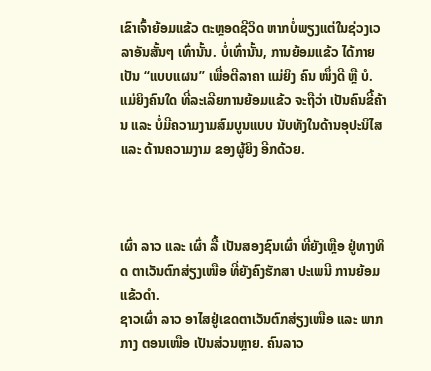ເຂົາເຈົ້າຍ້ອມແຂ້ວ ຕະຫຼອດຊີວິດ ຫາກບໍ່ພຽງແຕ່ໃນຊ່ວງເວລາອັນສັ້ນໆ ເທົ່ານັ້ນ. ບໍ່ເທົ່ານັ້ນ, ການຍ້ອມແຂ້ວ ໄດ້ກາຍເປັນ “ແບບແຜນ” ເພື່ອຕີລາຄາ ແມ່ຍິງ ຄົນ ໜຶ່ງດີ ຫຼື ບໍ. ແມ່ຍິງຄົນໃດ ທີ່ລະເລີຍການຍ້ອມແຂ້ວ ຈະຖືວ່າ ເປັນຄົນຂີ້ຄ້ານ ແລະ ບໍ່ມີຄວາມງາມສົມບູນແບບ ນັບທັງໃນດ້ານອຸປະນິໄສ ແລະ ດ້ານຄວາມງາມ ຂອງຜູ້ຍິງ ອີກດ້ວຍ.



ເຜົ່າ ລາວ ແລະ ເຜົ່າ ລື້ ເປັນສອງຊົນເຜົ່າ ທີ່ຍັງເຫຼືອ ຢູ່ທາງທິດ ຕາເວັນຕົກສ່ຽງເໜືອ ທີ່ຍັງຄົງຮັກສາ ປະເພນີ ການຍ້ອມແຂ້ວດຳ.
ຊາວເຜົ່າ ລາວ ອາໄສຢູ່ເຂດຕາເວັນຕົກສ່ຽງເໜືອ ແລະ ພາກກາງ ຕອນເໜືອ ເປັນສ່ວນຫຼາຍ. ຄົນລາວ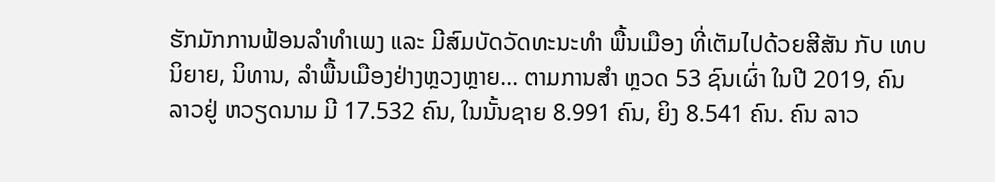ຮັກມັກການຟ້ອນລຳທຳເພງ ແລະ ມີສົມບັດວັດທະນະທຳ ພື້ນເມືອງ ທີ່ເຕັມໄປດ້ວຍສີສັນ ກັບ ເທບນິຍາຍ, ນິທານ, ລໍາພື້ນເມືອງຢ່າງຫຼວງຫຼາຍ... ຕາມການສຳ ຫຼວດ 53 ຊົນເຜົ່າ ໃນປີ 2019, ຄົນ ລາວຢູ່ ຫວຽດນາມ ມີ 17.532 ຄົນ, ໃນນັ້ນຊາຍ 8.991 ຄົນ, ຍິງ 8.541 ຄົນ. ຄົນ ລາວ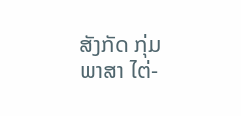ສັງກັດ ກຸ່ມພາສາ ໄຕ່-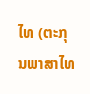ໄທ (ຕະກຸນພາສາໄທ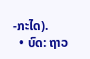-ກະໄດ).
  • ບົດ: ຖາວ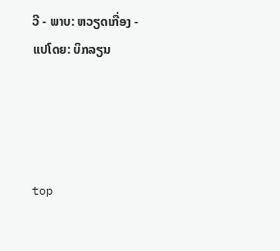ວີ - ພາບ: ຫວຽດເກື່ອງ - ແປໂດຍ: ບິກລຽນ




top